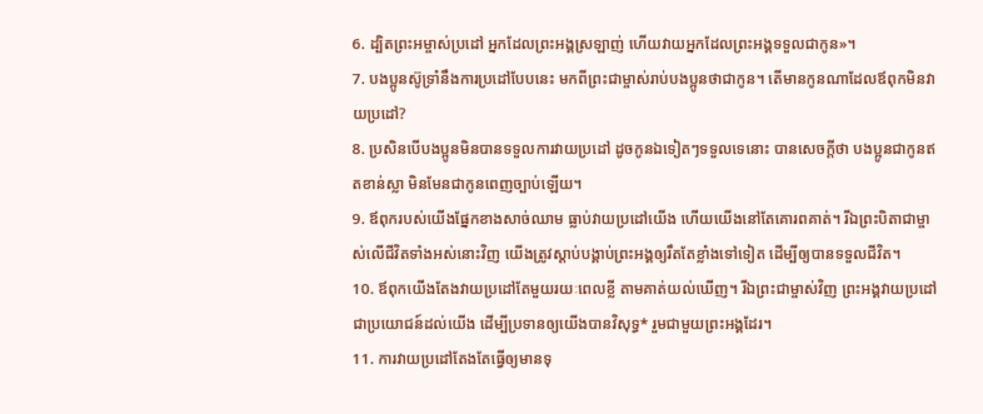6. ដ្បិតព្រះអម្ចាស់ប្រដៅ អ្នកដែលព្រះអង្គស្រឡាញ់ ហើយវាយអ្នកដែលព្រះអង្គទទួលជាកូន»។
7. បងប្អូនស៊ូទ្រាំនឹងការប្រដៅបែបនេះ មកពីព្រះជាម្ចាស់រាប់បងប្អូនថាជាកូន។ តើមានកូនណាដែលឪពុកមិនវាយប្រដៅ?
8. ប្រសិនបើបងប្អូនមិនបានទទួលការវាយប្រដៅ ដូចកូនឯទៀតៗទទួលទេនោះ បានសេចក្ដីថា បងប្អូនជាកូនឥតខាន់ស្លា មិនមែនជាកូនពេញច្បាប់ឡើយ។
9. ឪពុករបស់យើងផ្នែកខាងសាច់ឈាម ធ្លាប់វាយប្រដៅយើង ហើយយើងនៅតែគោរពគាត់។ រីឯព្រះបិតាជាម្ចាស់លើជីវិតទាំងអស់នោះវិញ យើងត្រូវស្ដាប់បង្គាប់ព្រះអង្គឲ្យរឹតតែខ្លាំងទៅទៀត ដើម្បីឲ្យបានទទួលជីវិត។
10. ឪពុកយើងតែងវាយប្រដៅតែមួយរយៈពេលខ្លី តាមគាត់យល់ឃើញ។ រីឯព្រះជាម្ចាស់វិញ ព្រះអង្គវាយប្រដៅជាប្រយោជន៍ដល់យើង ដើម្បីប្រទានឲ្យយើងបានវិសុទ្ធ* រួមជាមួយព្រះអង្គដែរ។
11. ការវាយប្រដៅតែងតែធ្វើឲ្យមានទុ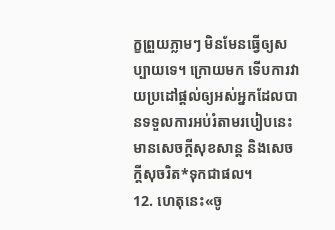ក្ខព្រួយភ្លាមៗ មិនមែនធ្វើឲ្យសប្បាយទេ។ ក្រោយមក ទើបការវាយប្រដៅផ្ដល់ឲ្យអស់អ្នកដែលបានទទួលការអប់រំតាមរបៀបនេះមានសេចក្ដីសុខសាន្ត និងសេចក្ដីសុចរិត*ទុកជាផល។
12. ហេតុនេះ«ចូ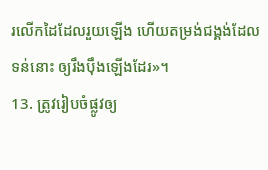រលើកដៃដែលរួយឡើង ហើយតម្រង់ជង្គង់ដែលទន់នោះ ឲ្យរឹងប៉ឹងឡើងដែរ»។
13. ត្រូវរៀបចំផ្លូវឲ្យ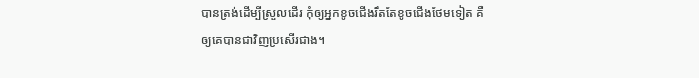បានត្រង់ដើម្បីស្រួលដើរ កុំឲ្យអ្នកខូចជើងរឹតតែខូចជើងថែមទៀត គឺឲ្យគេបានជាវិញប្រសើរជាង។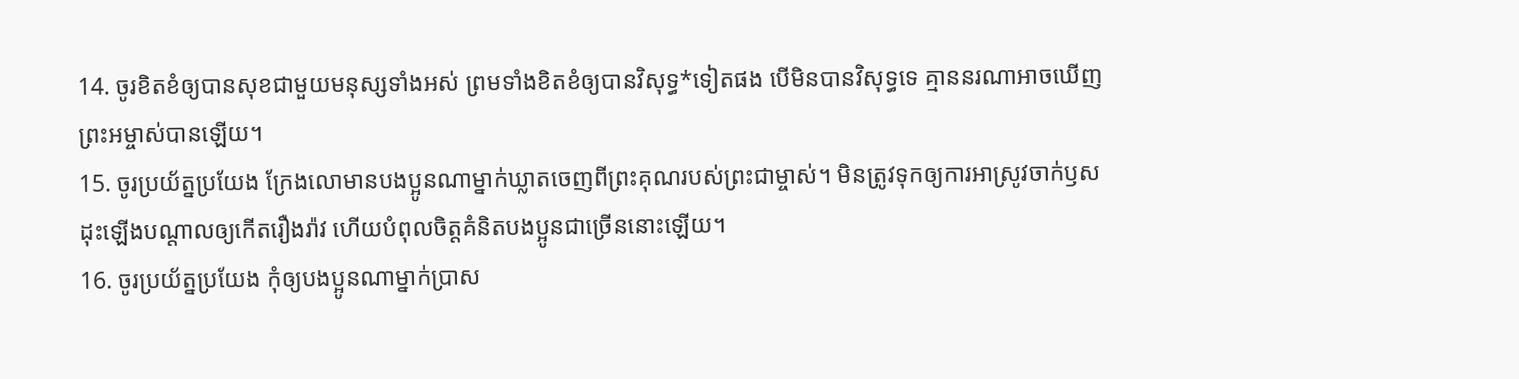14. ចូរខិតខំឲ្យបានសុខជាមួយមនុស្សទាំងអស់ ព្រមទាំងខិតខំឲ្យបានវិសុទ្ធ*ទៀតផង បើមិនបានវិសុទ្ធទេ គ្មាននរណាអាចឃើញព្រះអម្ចាស់បានឡើយ។
15. ចូរប្រយ័ត្នប្រយែង ក្រែងលោមានបងប្អូនណាម្នាក់ឃ្លាតចេញពីព្រះគុណរបស់ព្រះជាម្ចាស់។ មិនត្រូវទុកឲ្យការអាស្រូវចាក់ឫស ដុះឡើងបណ្ដាលឲ្យកើតរឿងរ៉ាវ ហើយបំពុលចិត្តគំនិតបងប្អូនជាច្រើននោះឡើយ។
16. ចូរប្រយ័ត្នប្រយែង កុំឲ្យបងប្អូនណាម្នាក់ប្រាស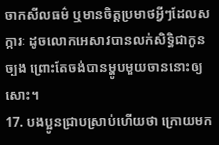ចាកសីលធម៌ ឬមានចិត្តប្រមាថអ្វីៗដែលសក្ការៈ ដូចលោកអេសាវបានលក់សិទ្ធិជាកូនច្បង ព្រោះតែចង់បានម្ហូបមួយចាននោះឲ្យសោះ។
17. បងប្អូនជ្រាបស្រាប់ហើយថា ក្រោយមក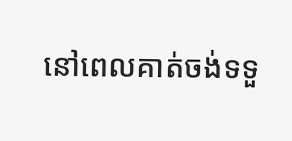នៅពេលគាត់ចង់ទទួ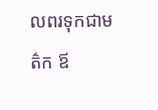លពរទុកជាមត៌ក ឪ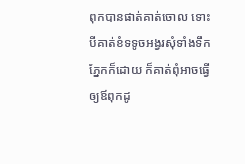ពុកបានផាត់គាត់ចោល ទោះបីគាត់ខំទទូចអង្វរសុំទាំងទឹកភ្នែកក៏ដោយ ក៏គាត់ពុំអាចធ្វើឲ្យឪពុកដូ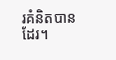រគំនិតបានដែរ។